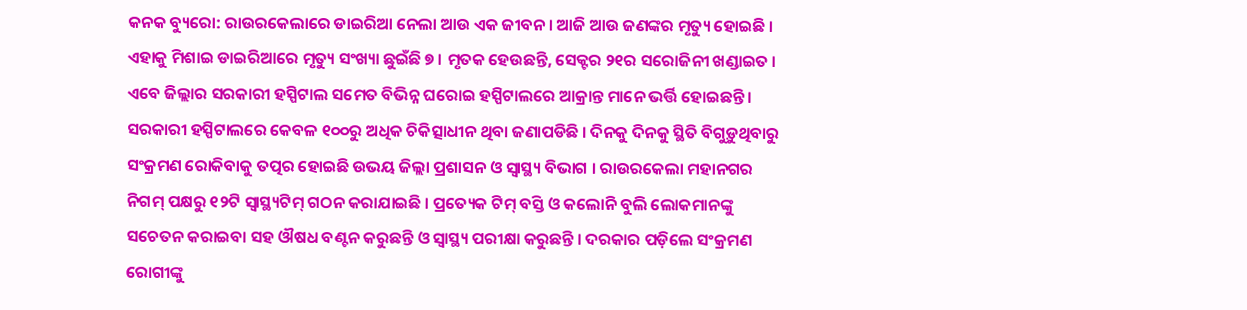କନକ ବ୍ୟୁରୋ: ରାଉରକେଲାରେ ଡାଇରିଆ ନେଲା ଆଉ ଏକ ଜୀବନ । ଆଜି ଆଉ ଜଣଙ୍କର ମୃତ୍ୟୁ ହୋଇଛି । ଏହାକୁ ମିଶାଇ ଡାଇରିଆରେ ମୃତ୍ୟୁ ସଂଖ୍ୟା ଛୁଇଁଛି ୭ । ମୃତକ ହେଉଛନ୍ତି, ସେକ୍ଟର ୨୧ର ସରୋଜିନୀ ଖଣ୍ଡାଇତ ।
ଏବେ ଜିଲ୍ଲାର ସରକାରୀ ହସ୍ପିଟାଲ ସମେତ ବିଭିନ୍ନ ଘରୋଇ ହସ୍ପିଟାଲରେ ଆକ୍ରାନ୍ତ ମାନେ ଭର୍ତ୍ତି ହୋଇଛନ୍ତି । ସରକାରୀ ହସ୍ପିଟାଲରେ କେବଳ ୧୦୦ରୁ ଅଧିକ ଚିକିତ୍ସାଧୀନ ଥିବା ଜଣାପଡିଛି । ଦିନକୁ ଦିନକୁ ସ୍ଥିତି ବିଗୁଡ଼ୁଥିବାରୁ ସଂକ୍ରମଣ ରୋକିବାକୁ ତତ୍ପର ହୋଇଛି ଉଭୟ ଜିଲ୍ଲା ପ୍ରଶାସନ ଓ ସ୍ୱାସ୍ଥ୍ୟ ବିଭାଗ । ରାଉରକେଲା ମହାନଗର ନିଗମ୍ ପକ୍ଷରୁ ୧୨ଟି ସ୍ୱାସ୍ଥ୍ୟଟିମ୍ ଗଠନ କରାଯାଇଛି । ପ୍ରତ୍ୟେକ ଟିମ୍ ବସ୍ତି ଓ କଲୋନି ବୁଲି ଲୋକମାନଙ୍କୁ ସଚେତନ କରାଇବା ସହ ଔଷଧ ବଣ୍ଟନ କରୁଛନ୍ତି ଓ ସ୍ୱାସ୍ଥ୍ୟ ପରୀକ୍ଷା କରୁଛନ୍ତି । ଦରକାର ପଡ଼ିଲେ ସଂକ୍ରମଣ ରୋଗୀଙ୍କୁ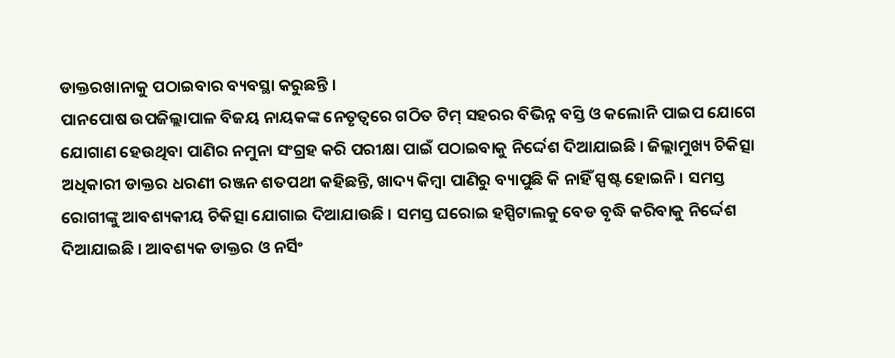ଡାକ୍ତରଖାନାକୁ ପଠାଇବାର ବ୍ୟବସ୍ଥା କରୁଛନ୍ତି ।
ପାନପୋଷ ଉପଜିଲ୍ଲାପାଳ ବିଜୟ ନାୟକଙ୍କ ନେତୃତ୍ୱରେ ଗଠିତ ଟିମ୍ ସହରର ବିଭିନ୍ନ ବସ୍ତି ଓ କଲୋନି ପାଇପ ଯୋଗେ ଯୋଗାଣ ହେଉଥିବା ପାଣିର ନମୁନା ସଂଗ୍ରହ କରି ପରୀକ୍ଷା ପାଇଁ ପଠାଇବାକୁ ନିର୍ଦ୍ଦେଶ ଦିଆଯାଇଛି । ଜିଲ୍ଲାମୁଖ୍ୟ ଚିକିତ୍ସା ଅଧିକାରୀ ଡାକ୍ତର ଧରଣୀ ରଞ୍ଜନ ଶତପଥୀ କହିଛନ୍ତି, ଖାଦ୍ୟ କିମ୍ବା ପାଣିରୁ ବ୍ୟାପୁଛି କି ନାହିଁ ସ୍ପଷ୍ଟ ହୋଇନି । ସମସ୍ତ ରୋଗୀଙ୍କୁ ଆବଶ୍ୟକୀୟ ଚିକିତ୍ସା ଯୋଗାଇ ଦିଆଯାଉଛି । ସମସ୍ତ ଘରୋଇ ହସ୍ପିଟାଲକୁ ବେଡ ବୃଦ୍ଧି କରିବାକୁ ନିର୍ଦ୍ଦେଶ ଦିଆଯାଇଛି । ଆବଶ୍ୟକ ଡାକ୍ତର ଓ ନର୍ସିଂ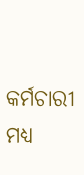କର୍ମଚାରୀ ମଧ୍ୟ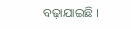ବଢ଼ାଯାଇଛି ।